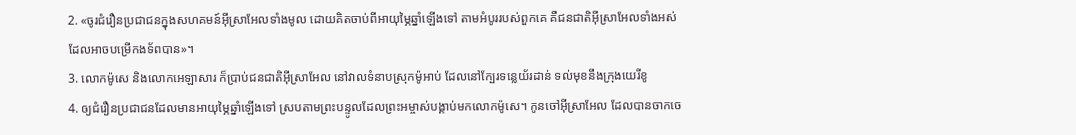2. «ចូរជំរឿនប្រជាជនក្នុងសហគមន៍អ៊ីស្រាអែលទាំងមូល ដោយគិតចាប់ពីអាយុម្ភៃឆ្នាំឡើងទៅ តាមអំបូររបស់ពួកគេ គឺជនជាតិអ៊ីស្រាអែលទាំងអស់ដែលអាចបម្រើកងទ័ពបាន»។
3. លោកម៉ូសេ និងលោកអេឡាសារ ក៏ប្រាប់ជនជាតិអ៊ីស្រាអែល នៅវាលទំនាបស្រុកម៉ូអាប់ ដែលនៅក្បែរទន្លេយ័រដាន់ ទល់មុខនឹងក្រុងយេរីខូ
4. ឲ្យជំរឿនប្រជាជនដែលមានអាយុម្ភៃឆ្នាំឡើងទៅ ស្របតាមព្រះបន្ទូលដែលព្រះអម្ចាស់បង្គាប់មកលោកម៉ូសេ។ កូនចៅអ៊ីស្រាអែល ដែលបានចាកចេ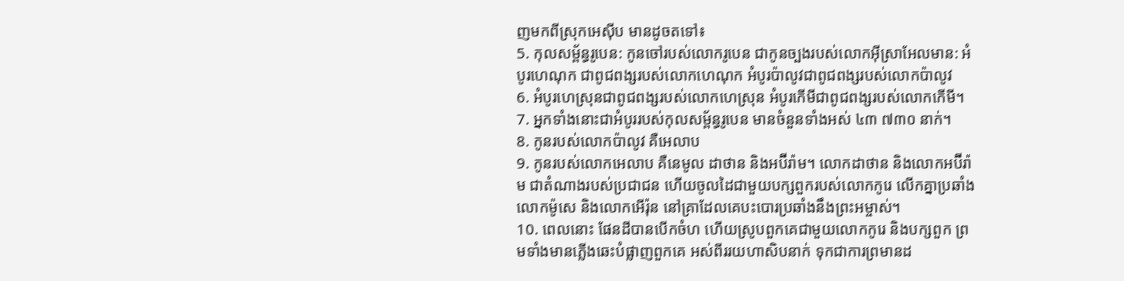ញមកពីស្រុកអេស៊ីប មានដូចតទៅ៖
5. កុលសម្ព័ន្ធរូបេន: កូនចៅរបស់លោករូបេន ជាកូនច្បងរបស់លោកអ៊ីស្រាអែលមាន: អំបូរហេណុក ជាពូជពង្សរបស់លោកហេណុក អំបូរប៉ាលូវជាពូជពង្សរបស់លោកប៉ាលូវ
6. អំបូរហេស្រុនជាពូជពង្សរបស់លោកហេស្រុន អំបូរកើមីជាពូជពង្សរបស់លោកកើមី។
7. អ្នកទាំងនោះជាអំបូររបស់កុលសម្ព័ន្ធរូបេន មានចំនួនទាំងអស់ ៤៣ ៧៣០ នាក់។
8. កូនរបស់លោកប៉ាលូវ គឺអេលាប
9. កូនរបស់លោកអេលាប គឺនេមូល ដាថាន និងអប៊ីរ៉ាម។ លោកដាថាន និងលោកអប៊ីរ៉ាម ជាតំណាងរបស់ប្រជាជន ហើយចូលដៃជាមួយបក្សពួករបស់លោកកូរេ លើកគ្នាប្រឆាំងលោកម៉ូសេ និងលោកអើរ៉ុន នៅគ្រាដែលគេបះបោរប្រឆាំងនឹងព្រះអម្ចាស់។
10. ពេលនោះ ផែនដីបានបើកចំហ ហើយស្រូបពួកគេជាមួយលោកកូរេ និងបក្សពួក ព្រមទាំងមានភ្លើងឆេះបំផ្លាញពួកគេ អស់ពីររយហាសិបនាក់ ទុកជាការព្រមានដ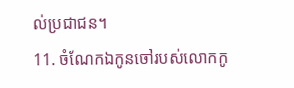ល់ប្រជាជន។
11. ចំណែកឯកូនចៅរបស់លោកកូ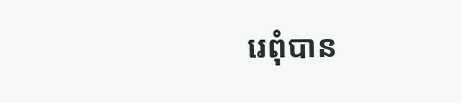រេពុំបាន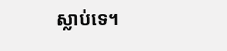ស្លាប់ទេ។